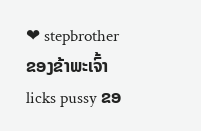❤ stepbrother ຂອງຂ້າພະເຈົ້າ licks pussy ຂອ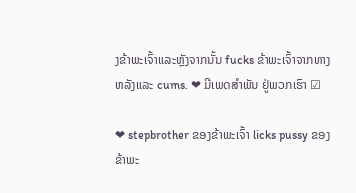ງຂ້າພະເຈົ້າແລະຫຼັງຈາກນັ້ນ fucks ຂ້າພະເຈົ້າຈາກທາງຫລັງແລະ cums. ❤ ມີເພດສຳພັນ ຢູ່ພວກເຮົາ ☑

❤ stepbrother ຂອງຂ້າພະເຈົ້າ licks pussy ຂອງຂ້າພະ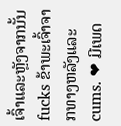ເຈົ້າແລະຫຼັງຈາກນັ້ນ fucks ຂ້າພະເຈົ້າຈາກທາງຫລັງແລະ cums. ❤ ມີເພດ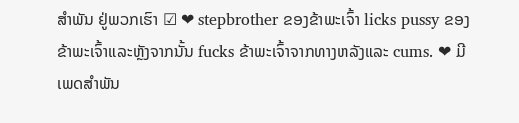ສຳພັນ ຢູ່ພວກເຮົາ ☑ ❤ stepbrother ຂອງຂ້າພະເຈົ້າ licks pussy ຂອງຂ້າພະເຈົ້າແລະຫຼັງຈາກນັ້ນ fucks ຂ້າພະເຈົ້າຈາກທາງຫລັງແລະ cums. ❤ ມີເພດສຳພັນ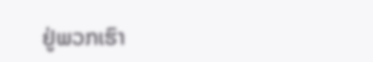ຢູ່ພວກເຮົາ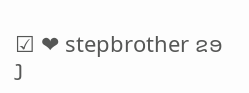☑ ❤ stepbrother ຂອງ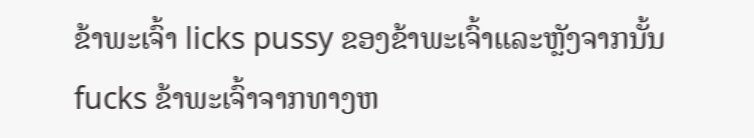ຂ້າພະເຈົ້າ licks pussy ຂອງຂ້າພະເຈົ້າແລະຫຼັງຈາກນັ້ນ fucks ຂ້າພະເຈົ້າຈາກທາງຫ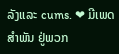ລັງແລະ cums. ❤ ມີເພດສຳພັນ ຢູ່ພວກ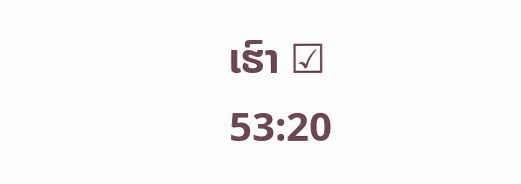ເຮົາ ☑
53:20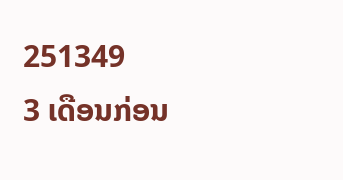251349
3 ເດືອນກ່ອນ